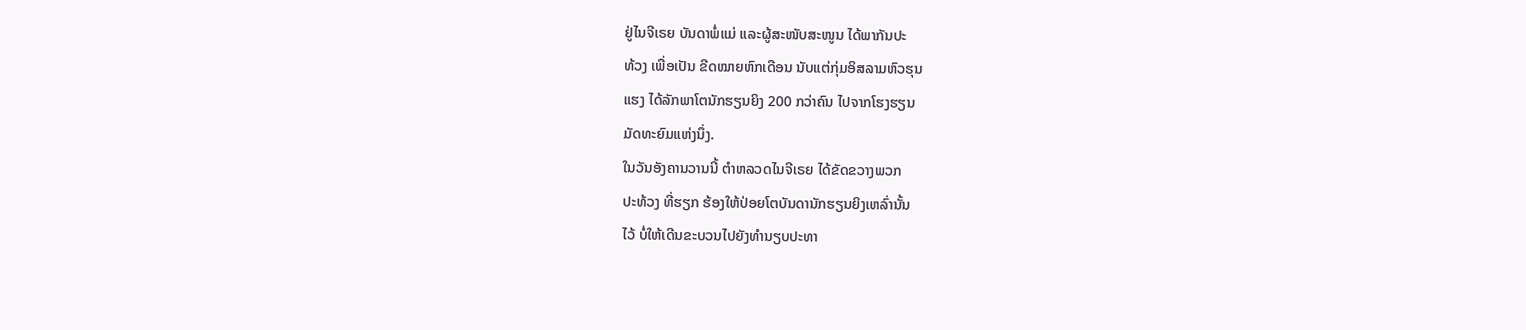ຢູ່ໄນຈີເຣຍ ບັນດາພໍ່ແມ່ ແລະຜູ້ສະໜັບສະໜູນ ໄດ້ພາກັນປະ
ທ້ວງ ເພື່ອເປັນ ຂີດໝາຍຫົກເດືອນ ນັບແຕ່ກຸ່ມອິສລາມຫົວຮຸນ
ແຮງ ໄດ້ລັກພາໂຕນັກຮຽນຍິງ 200 ກວ່າຄົນ ໄປຈາກໂຮງຮຽນ
ມັດທະຍົມແຫ່ງນຶ່ງ.
ໃນວັນອັງຄານວານນີ້ ຕຳຫລວດໄນຈີເຣຍ ໄດ້ຂັດຂວາງພວກ
ປະທ້ວງ ທີ່ຮຽກ ຮ້ອງໃຫ້ປ່ອຍໂຕບັນດານັກຮຽນຍິງເຫລົ່ານັ້ນ
ໄວ້ ບໍ່ໃຫ້ເດີນຂະບວນໄປຍັງທຳນຽບປະທາ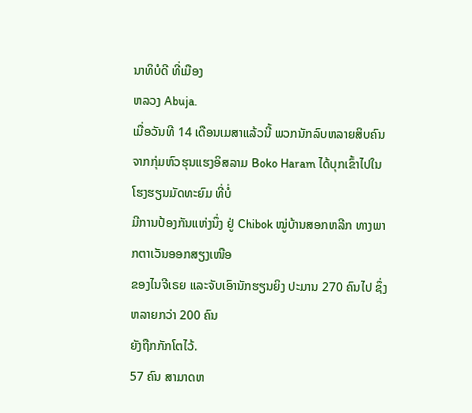ນາທິບໍດີ ທີ່ເມືອງ
ຫລວງ Abuja.
ເມື່ອວັນທີ 14 ເດືອນເມສາແລ້ວນີ້ ພວກນັກລົບຫລາຍສິບຄົນ
ຈາກກຸ່ມຫົວຮຸນແຮງອິສລາມ Boko Haram ໄດ້ບຸກເຂົ້າໄປໃນໂຮງຮຽນມັດທະຍົມ ທີ່ບໍ່
ມີການປ້ອງກັນແຫ່ງນຶ່ງ ຢູ່ Chibok ໝູ່ບ້ານສອກຫລີກ ທາງພາກຕາເວັນອອກສຽງເໜືອ
ຂອງໄນຈີເຣຍ ແລະຈັບເອົານັກຮຽນຍິງ ປະມານ 270 ຄົນໄປ ຊຶ່ງຫລາຍກວ່າ 200 ຄົນ
ຍັງຖືກກັກໂຕໄວ້.
57 ຄົນ ສາມາດຫ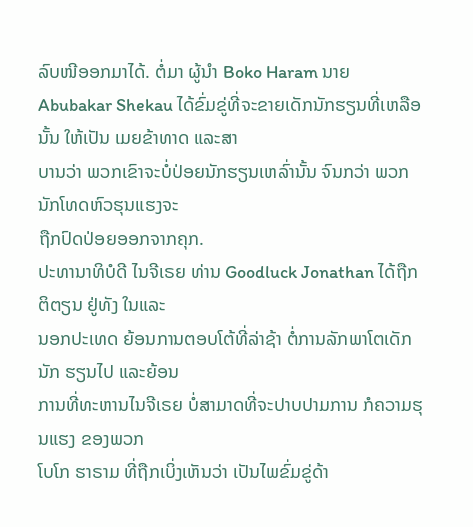ລົບໜີອອກມາໄດ້. ຕໍ່ມາ ຜູ້ນຳ Boko Haram ນາຍ Abubakar Shekau ໄດ້ຂົ່ມຂູ່ທີ່ຈະຂາຍເດັກນັກຮຽນທີ່ເຫລືອນັ້ນ ໃຫ້ເປັນ ເມຍຂ້າທາດ ແລະສາ
ບານວ່າ ພວກເຂົາຈະບໍ່ປ່ອຍນັກຮຽນເຫລົ່ານັ້ນ ຈົນກວ່າ ພວກນັກໂທດຫົວຮຸນແຮງຈະ
ຖືກປົດປ່ອຍອອກຈາກຄຸກ.
ປະທານາທິບໍດີ ໄນຈີເຣຍ ທ່ານ Goodluck Jonathan ໄດ້ຖືກຕິຕຽນ ຢູ່ທັງ ໃນແລະ
ນອກປະເທດ ຍ້ອນການຕອບໂຕ້ທີ່ລ່າຊ້າ ຕໍ່ການລັກພາໂຕເດັກນັກ ຮຽນໄປ ແລະຍ້ອນ
ການທີ່ທະຫານໄນຈີເຣຍ ບໍ່ສາມາດທີ່ຈະປາບປາມການ ກໍຄວາມຮຸນແຮງ ຂອງພວກ
ໂບໂກ ຮາຣາມ ທີ່ຖືກເບິ່ງເຫັນວ່າ ເປັນໄພຂົ່ມຂູ່ດ້າ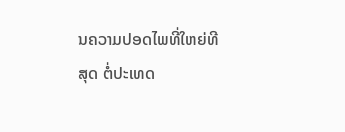ນຄວາມປອດໄພທີ່ໃຫຍ່ທີສຸດ ຕໍ່ປະເທດ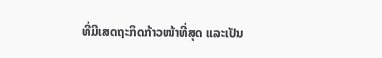ທີ່ມີເສດຖະກິດກ້າວໜ້າທີ່ສຸດ ແລະເປັນ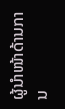ຜູ້ນໍາໜ້າດ້ານການ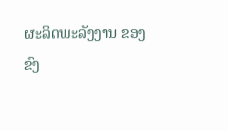ຜະລິດພະລັງງານ ຂອງ
ຂົງ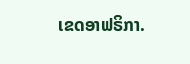ເຂດອາຟຣິກາ.